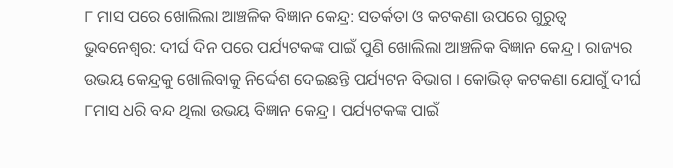୮ ମାସ ପରେ ଖୋଲିଲା ଆଞ୍ଚଳିକ ବିଜ୍ଞାନ କେନ୍ଦ୍ର: ସତର୍କତା ଓ କଟକଣା ଉପରେ ଗୁରୁତ୍ୱ
ଭୁବନେଶ୍ୱର: ଦୀର୍ଘ ଦିନ ପରେ ପର୍ଯ୍ୟଟକଙ୍କ ପାଇଁ ପୁଣି ଖୋଲିଲା ଆଞ୍ଚଳିକ ବିଜ୍ଞାନ କେନ୍ଦ୍ର । ରାଜ୍ୟର ଉଭୟ କେନ୍ଦ୍ରକୁ ଖୋଲିବାକୁ ନିର୍ଦ୍ଦେଶ ଦେଇଛନ୍ତି ପର୍ଯ୍ୟଟନ ବିଭାଗ । କୋଭିଡ୍ କଟକଣା ଯୋଗୁଁ ଦୀର୍ଘ ୮ମାସ ଧରି ବନ୍ଦ ଥିଲା ଉଭୟ ବିଜ୍ଞାନ କେନ୍ଦ୍ର । ପର୍ଯ୍ୟଟକଙ୍କ ପାଇଁ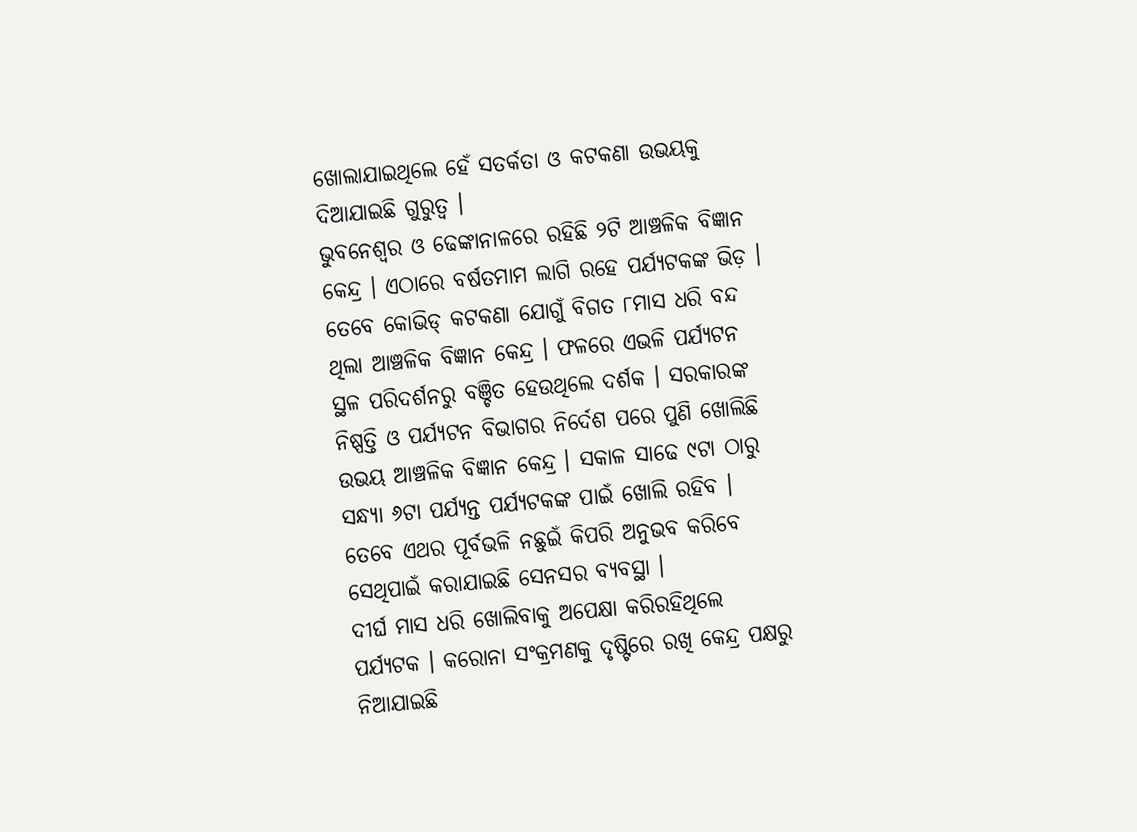ଖୋଲାଯାଇଥିଲେ ହେଁ ସତର୍କତା ଓ କଟକଣା ଉଭୟକୁ ଦିଆଯାଇଛି ଗୁରୁତ୍ୱ ।
ଭୁବନେଶ୍ୱର ଓ ଢେଙ୍କାନାଳରେ ରହିଛି ୨ଟି ଆଞ୍ଚଳିକ ବିଜ୍ଞାନ କେନ୍ଦ୍ର । ଏଠାରେ ବର୍ଷତମାମ ଲାଗି ରହେ ପର୍ଯ୍ୟଟକଙ୍କ ଭିଡ଼ । ତେବେ କୋଭିଡ୍ କଟକଣା ଯୋଗୁଁ ବିଗତ ୮ମାସ ଧରି ବନ୍ଦ ଥିଲା ଆଞ୍ଚଳିକ ବିଜ୍ଞାନ କେନ୍ଦ୍ର । ଫଳରେ ଏଭଳି ପର୍ଯ୍ୟଟନ ସ୍ଥଳ ପରିଦର୍ଶନରୁ ବଞ୍ଚିତ ହେଉଥିଲେ ଦର୍ଶକ । ସରକାରଙ୍କ ନିଷ୍ପତ୍ତି ଓ ପର୍ଯ୍ୟଟନ ବିଭାଗର ନିର୍ଦେଶ ପରେ ପୁଣି ଖୋଲିଛି ଉଭୟ ଆଞ୍ଚଳିକ ବିଜ୍ଞାନ କେନ୍ଦ୍ର । ସକାଳ ସାଢେ ୯ଟା ଠାରୁ ସନ୍ଧ୍ୟା ୬ଟା ପର୍ଯ୍ୟନ୍ତ ପର୍ଯ୍ୟଟକଙ୍କ ପାଇଁ ଖୋଲି ରହିବ । ତେବେ ଏଥର ପୂର୍ବଭଳି ନଛୁଇଁ କିପରି ଅନୁଭବ କରିବେ ସେଥିପାଇଁ କରାଯାଇଛି ସେନସର ବ୍ୟବସ୍ଥା ।
ଦୀର୍ଘ ମାସ ଧରି ଖୋଲିବାକୁ ଅପେକ୍ଷା କରିରହିଥିଲେ ପର୍ଯ୍ୟଟକ । କରୋନା ସଂକ୍ରମଣକୁ ଦୃଷ୍ଟିରେ ରଖି କେନ୍ଦ୍ର ପକ୍ଷରୁ ନିଆଯାଇଛି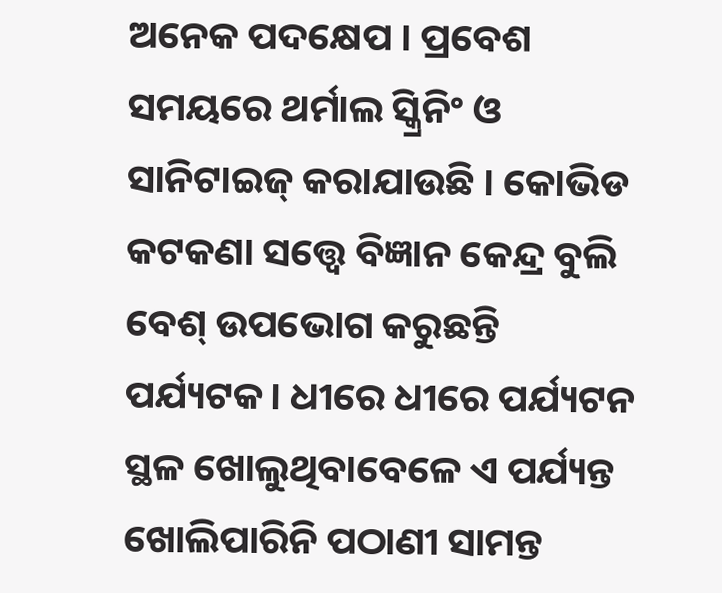ଅନେକ ପଦକ୍ଷେପ । ପ୍ରବେଶ ସମୟରେ ଥର୍ମାଲ ସ୍କ୍ରିନିଂ ଓ ସାନିଟାଇଜ୍ କରାଯାଉଛି । କୋଭିଡ କଟକଣା ସତ୍ତ୍ୱେ ବିଜ୍ଞାନ କେନ୍ଦ୍ର ବୁଲି ବେଶ୍ ଉପଭୋଗ କରୁଛନ୍ତି ପର୍ଯ୍ୟଟକ। ଧୀରେ ଧୀରେ ପର୍ଯ୍ୟଟନ ସ୍ଥଳ ଖୋଲୁଥିବାବେଳେ ଏ ପର୍ଯ୍ୟନ୍ତ ଖୋଲିପାରିନି ପଠାଣୀ ସାମନ୍ତ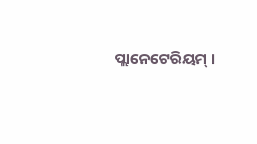ପ୍ଲାନେଟେରିୟମ୍ ।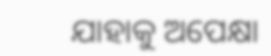ଯାହାକୁ ଅପେକ୍ଷା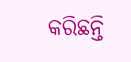କରିଛନ୍ତି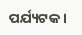ପର୍ଯ୍ୟଟକ ।